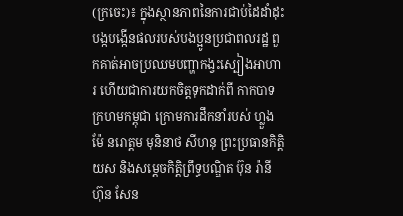(ក្រចេះ)៖ ក្នុងស្ថានភាពនៃការជាប់ដៃដាំដុះ បង្កបង្កើនផលរបស់បងប្អូនប្រជាពលរដ្ឋ ពួកគាត់អាចប្រឈមបញ្ហាកង្វះស្បៀងអាហារ ហើយជាការយកចិត្តទុកដាក់ពី កាកបាទក្រហមកម្ពុជា ក្រោមការដឹកនាំរបស់ ហ្លួងម៉ែ នរោត្តម មុនិនាថ សីហនុ ព្រះប្រធានកិត្តិយស និងសម្តេចកិត្តិព្រឹទ្ធបណ្ឌិត ប៊ុន រ៉ានី ហ៊ុន សែន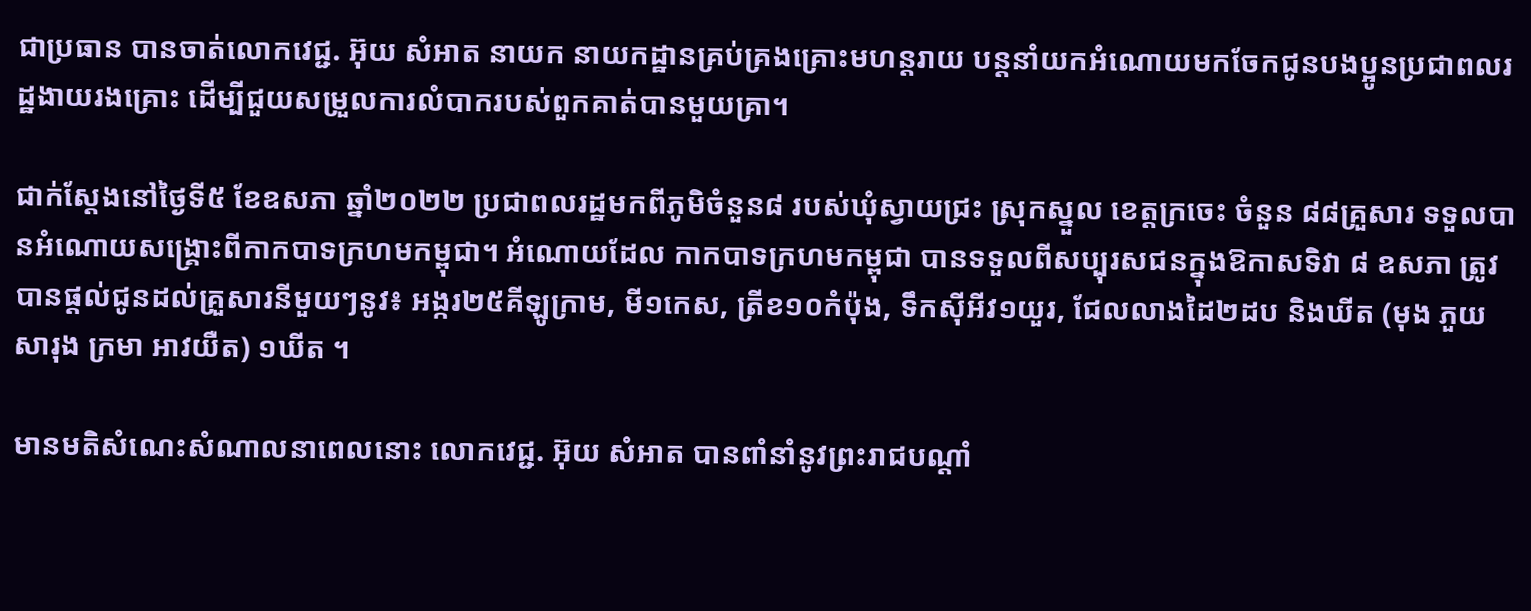ជាប្រធាន បានចាត់លោកវេជ្ជ. អ៊ុយ សំអាត នាយក នាយកដ្ឋានគ្រប់គ្រងគ្រោះមហន្តរាយ បន្តនាំយកអំណោយមកចែកជូនបងប្អូនប្រជាពលរដ្ឋងាយរងគ្រោះ ដើម្បីជួយសម្រួលការលំបាករបស់ពួកគាត់បានមួយគ្រា។

ជាក់ស្តែងនៅថ្ងៃទី៥ ខែឧសភា ឆ្នាំ២០២២ ប្រជាពលរដ្ឋមកពីភូមិចំនួន៨ របស់ឃុំស្វាយជ្រះ ស្រុកស្នួល ខេត្តក្រចេះ ចំនួន ៨៨គ្រួសារ ទទួលបានអំណោយសង្គ្រោះពីកាកបាទក្រហមកម្ពុជា។ អំណោយដែល កាកបាទក្រហមកម្ពុជា បានទទួលពីសប្បុរសជនក្នុងឱកាសទិវា ៨ ឧសភា ត្រូវបានផ្តល់ជូនដល់គ្រួសារនីមួយៗនូវ៖ អង្ករ២៥គីឡូក្រាម, មី១កេស, ត្រីខ១០កំប៉ុង, ទឹកស៊ីអីវ១យួរ, ជែលលាងដៃ២ដប និងឃីត (មុង ភួយ សារុង ក្រមា អាវយឺត) ១ឃីត ។

មានមតិសំណេះសំណាលនាពេលនោះ លោកវេជ្ជ. អ៊ុយ សំអាត បានពាំនាំនូវព្រះរាជបណ្តាំ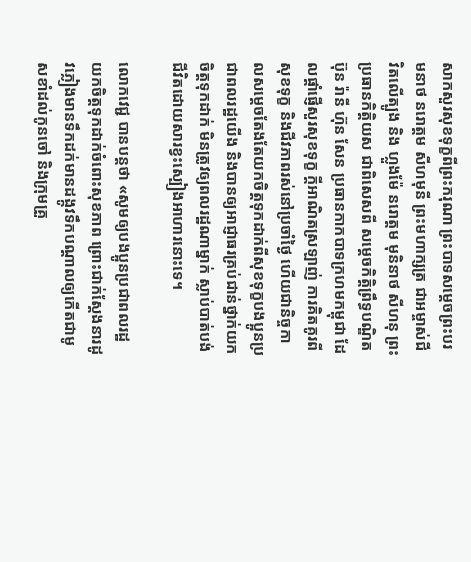សាកសួរសុខទុក្ខពីព្រះករុណា ព្រះបាទសម្តេចព្រះបរមនាថ នរោត្តម សីហមុនី ព្រះមហាក្សត្រ ជាអម្ចាស់ជីវិតលើត្បូង និង ហ្លួងម៉ែ នរោត្តម មុនិនាថ សីហនុ ព្រះប្រធានកិត្តិយស ជាពិសេសពី សម្តេចកិត្តិព្រឹទ្ធបណ្ឌិត ប៊ុន រ៉ានី ហ៊ុន សែន ប្រធានកាកបាទក្រហមកម្ពុជា ដែលផ្តាំផ្ញើសួរសុខទុក្ខ ក្តីអាណិតស្រឡាញ់ ការគិតគូរពីសុខទុក្ខ និងជីវភាពរស់នៅប្រចាំថ្ងៃ ហើយជានិច្ចកាលសម្តេចតែងតែយកចិត្តទុកដាក់ពីសុខទុក្ខបងប្អូនប្រជាពលរដ្ឋយើង និងបានឲ្យអាជ្ញាធរគ្រប់ជាន់ថ្នាក់យកចិត្តទុកដាក់ មិនត្រូវឲ្យពលរដ្ឋណាម្នាក់ ស្លាប់បាត់បង់ជីវិតដោយសារខ្វះស្បៀងអាហារនោះទេ។

លោកវេជ្ជ បានបន្តថា «សូមឲ្យបងប្អូនប្រជាពលរដ្ឋ យកចិត្តទុកដាក់ចំពោះសុខភាព ព្រោះជាក់ស្តែងនារដូវភ្លៀងមានទឹកដក់មានដង្កូវទឹកបណ្តាលឲ្យកើតជាមូសខាំដល់កូនចៅ និងក្រុមគ្រួ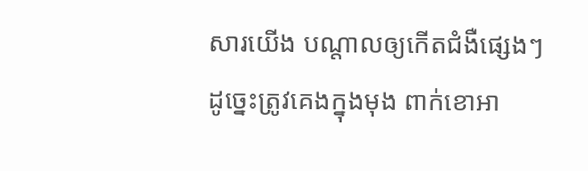សារយើង បណ្តាលឲ្យកើតជំងឺផ្សេងៗ ដូច្នេះត្រូវគេងក្នុងមុង ពាក់ខោអា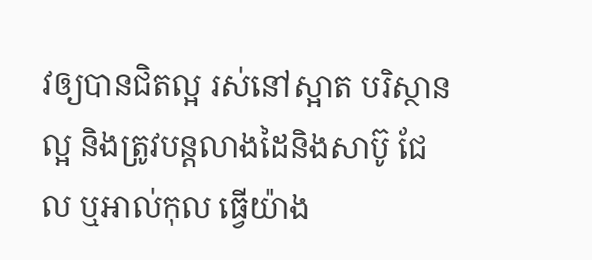វឲ្យបានជិតល្អ រស់នៅស្អាត បរិស្ថានល្អ និងត្រូវបន្តលាងដៃនិងសាប៊ូ ជែល ឬអាល់កុល ធ្វើយ៉ាង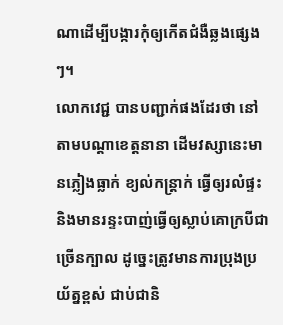ណាដើម្បីបង្ការកុំឲ្យកើតជំងឺឆ្លងផ្សេងៗ។
លោកវេជ្ជ បានបញ្ជាក់ផងដែរថា នៅតាមបណ្តាខេត្តនានា ដើមវស្សានេះមានភ្លៀងធ្លាក់ ខ្យល់កន្ត្រាក់ ធ្វើឲ្យរលំផ្ទះ និងមានរន្ទះបាញ់ធ្វើឲ្យស្លាប់គោក្របីជាច្រើនក្បាល ដូច្នេះត្រូវមានការប្រុងប្រយ័ត្នខ្ពស់ ជាប់ជានិ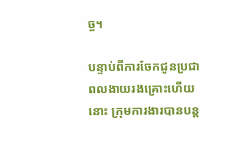ច្ច។

បន្ទាប់ពីការចែកជូនប្រជាពលងាយរងគ្រោះហើយនោះ ក្រុមការងារបានបន្ត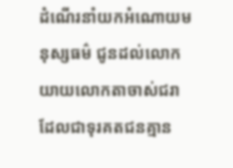ដំណើរនាំយកអំណោយមនុស្សធម៌ ជូនដល់លោកយាយលោកតាចាស់ជរា ដែលជាទុរគតជនគ្មាន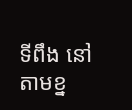ទីពឹង នៅតាមខ្ន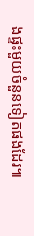ងផ្ទះមួយចំនួនទៀតផងដែរ៕